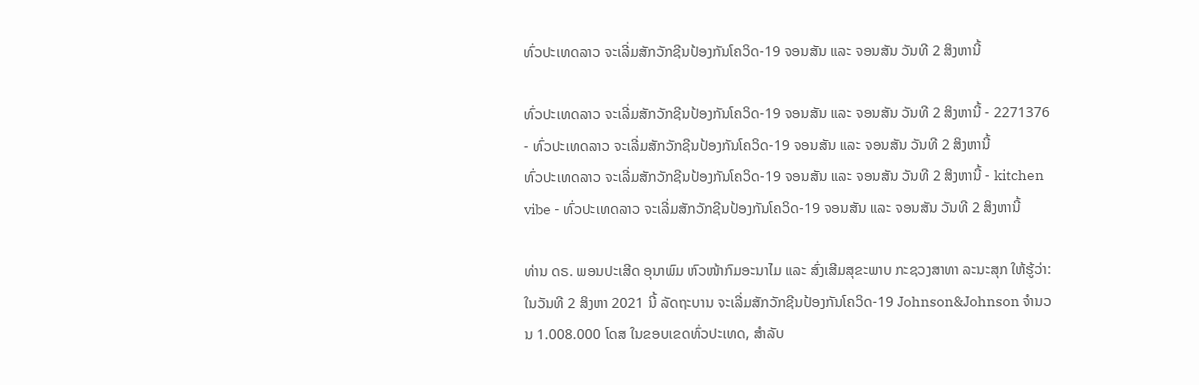ທົ່ວປະເທດລາວ ຈະເລີ່ມສັກວັກຊີນປ້ອງກັນໂຄວິດ-19 ຈອນສັນ ແລະ ຈອນສັນ ວັນທີ 2 ສິງຫານີ້

ທົ່ວປະເທດລາວ ຈະເລີ່ມສັກວັກຊີນປ້ອງກັນໂຄວິດ-19 ຈອນສັນ ແລະ ຈອນສັນ ວັນທີ 2 ສິງຫານີ້ - 2271376 - ທົ່ວປະເທດລາວ ຈະເລີ່ມສັກວັກຊີນປ້ອງກັນໂຄວິດ-19 ຈອນສັນ ແລະ ຈອນສັນ ວັນທີ 2 ສິງຫານີ້
ທົ່ວປະເທດລາວ ຈະເລີ່ມສັກວັກຊີນປ້ອງກັນໂຄວິດ-19 ຈອນສັນ ແລະ ຈອນສັນ ວັນທີ 2 ສິງຫານີ້ - kitchen vibe - ທົ່ວປະເທດລາວ ຈະເລີ່ມສັກວັກຊີນປ້ອງກັນໂຄວິດ-19 ຈອນສັນ ແລະ ຈອນສັນ ວັນທີ 2 ສິງຫານີ້

ທ່ານ ດຣ. ພອນປະເສີດ ອຸນາພົມ ຫົວໜ້າກົມອະນາໄມ ແລະ ສົ່ງເສີມສຸຂະພາບ ກະຊວງສາທາ ລະນະສຸກ ໃຫ້ຮູ້ວ່າ: ໃນວັນທີ 2 ສິງຫາ 2021 ນີ້ ລັດຖະບານ ຈະເລີ່ມສັກວັກຊີນປ້ອງກັນໂຄວິດ-19 Johnson&Johnson ຈຳນວນ 1.008.000 ໂດສ ໃນຂອບເຂດທົ່ວປະເທດ, ສຳລັບ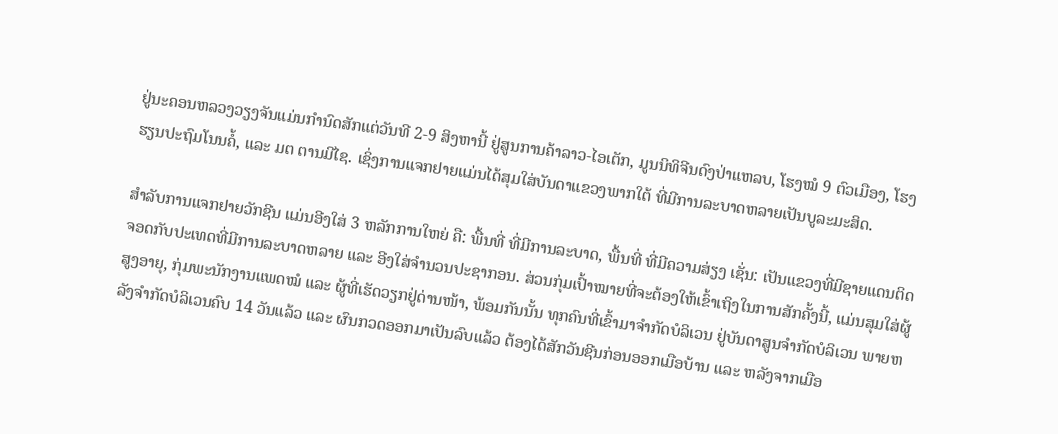ຢູ່ນະຄອນຫລວງວຽງຈັນແມ່ນກຳນົດສັກແຕ່ວັນທີ 2-9 ສິງຫານີ້ ຢູ່ສູນການຄ້າລາວ-ໄອເຕັກ, ມູນນິທິຈີນດົງປ່າແຫລບ, ໂຮງໝໍ 9 ຕົວເມືອງ, ໂຮງຮຽນປະຖົມໂນນຄໍ້, ແລະ ມຕ ຕານມີໄຊ. ເຊິ່ງການແຈກຢາຍແມ່ນໄດ້ສຸມໃສ່ບັນດາແຂວງພາກໃຕ້ ທີ່ມີການລະບາດຫລາຍເປັນບູລະມະສິດ.

ສຳລັບການແຈກຢາຍວັກຊີນ ແມ່ນອີງໃສ່ 3 ຫລັກການໃຫຍ່ ຄື: ພື້ນທີ່ ທີ່ມີການລະບາດ, ພື້ນທີ່ ທີ່ມີຄວາມສ່ຽງ ເຊັ່ນ: ເປັນແຂວງທີ່ມີຊາຍແດນຕິດຈອດກັບປະເທດທີ່ມີການລະບາດຫລາຍ ແລະ ອີງໃສ່ຈຳນວນປະຊາກອນ. ສ່ວນກຸ່ມເປົ້າໝາຍທີ່ຈະຕ້ອງໃຫ້ເຂົ້າເຖິງໃນການສັກຄັ້ງນີ້, ແມ່ນສຸມໃສ່ຜູ້ສູງອາຍຸ, ກຸ່ມພະນັກງານແພດໝໍ ແລະ ຜູ້ທີ່ເຮັດວຽກຢູ່ດ່ານໜ້າ, ພ້ອມກັນນັ້ນ ທຸກຄົນທີ່ເຂົ້າມາຈຳກັດບໍລິເວນ ຢູ່ບັນດາສູນຈຳກັດບໍລິເວນ ພາຍຫລັງຈຳກັດບໍລິເວນຄົບ 14 ວັນແລ້ວ ແລະ ຜົນກວດອອກມາເປັນລົບແລ້ວ ຕ້ອງໄດ້ສັກວັນຊີນກ່ອນອອກເມືອບ້ານ ແລະ ຫລັງຈາກເມືອ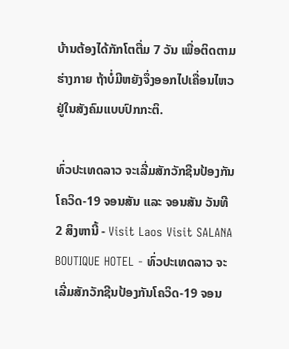ບ້ານຕ້ອງໄດ້ກັກໂຕຕື່ມ 7 ວັນ ເພື່ອຕິດຕາມຮ່າງກາຍ ຖ້າບໍ່ມີຫຍັງຈຶ່ງອອກໄປເຄື່ອນໄຫວຢູ່ໃນສັງຄົມແບບປົກກະຕິ.

ທົ່ວປະເທດລາວ ຈະເລີ່ມສັກວັກຊີນປ້ອງກັນໂຄວິດ-19 ຈອນສັນ ແລະ ຈອນສັນ ວັນທີ 2 ສິງຫານີ້ - Visit Laos Visit SALANA BOUTIQUE HOTEL - ທົ່ວປະເທດລາວ ຈະເລີ່ມສັກວັກຊີນປ້ອງກັນໂຄວິດ-19 ຈອນ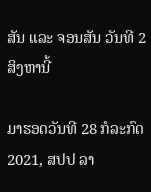ສັນ ແລະ ຈອນສັນ ວັນທີ 2 ສິງຫານີ້

ມາຮອດວັນທີ 28 ກໍລະກົດ 2021, ສປປ ລາ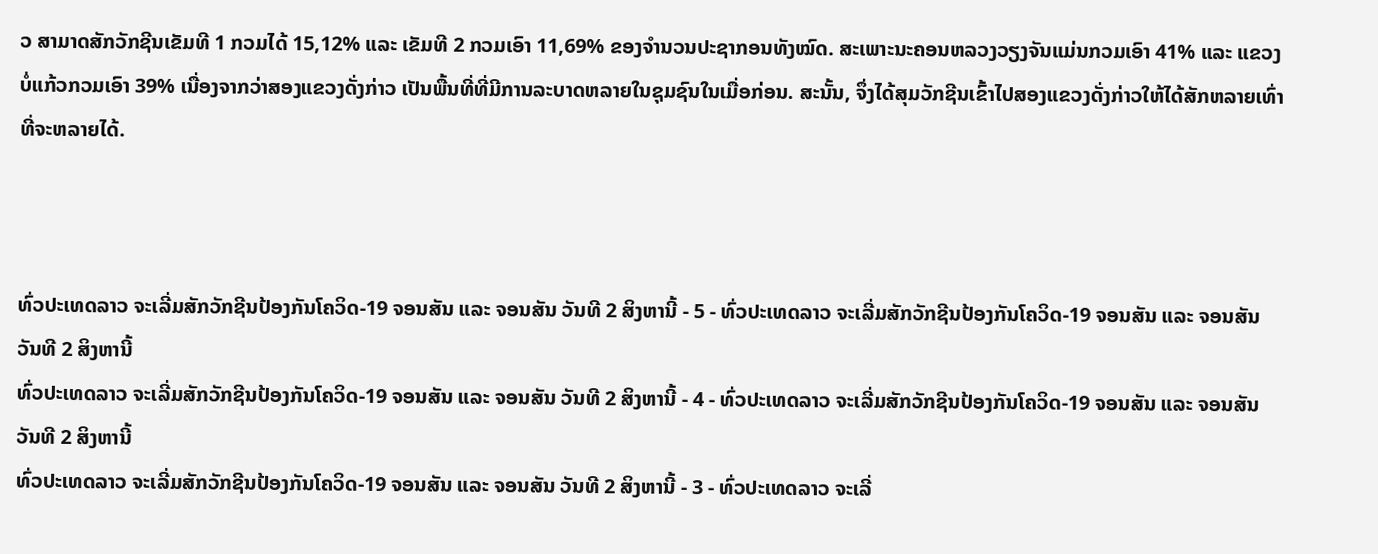ວ ສາມາດສັກວັກຊີນເຂັມທີ 1 ກວມໄດ້ 15,12% ແລະ ເຂັມທີ 2 ກວມເອົາ 11,69% ຂອງຈຳນວນປະຊາກອນທັງໝົດ. ສະເພາະນະຄອນຫລວງວຽງຈັນແມ່ນກວມເອົາ 41% ແລະ ແຂວງບໍ່ແກ້ວກວມເອົາ 39% ເນື່ອງຈາກວ່າສອງແຂວງດັ່ງກ່າວ ເປັນພື້ນທີ່ທີ່ມີການລະບາດຫລາຍໃນຊຸມຊົນໃນເມື່ອກ່ອນ. ສະນັ້ນ, ຈຶ່ງໄດ້ສຸມວັກຊີນເຂົ້າໄປສອງແຂວງດັ່ງກ່າວໃຫ້ໄດ້ສັກຫລາຍເທົ່າທີ່ຈະຫລາຍໄດ້.



ທົ່ວປະເທດລາວ ຈະເລີ່ມສັກວັກຊີນປ້ອງກັນໂຄວິດ-19 ຈອນສັນ ແລະ ຈອນສັນ ວັນທີ 2 ສິງຫານີ້ - 5 - ທົ່ວປະເທດລາວ ຈະເລີ່ມສັກວັກຊີນປ້ອງກັນໂຄວິດ-19 ຈອນສັນ ແລະ ຈອນສັນ ວັນທີ 2 ສິງຫານີ້
ທົ່ວປະເທດລາວ ຈະເລີ່ມສັກວັກຊີນປ້ອງກັນໂຄວິດ-19 ຈອນສັນ ແລະ ຈອນສັນ ວັນທີ 2 ສິງຫານີ້ - 4 - ທົ່ວປະເທດລາວ ຈະເລີ່ມສັກວັກຊີນປ້ອງກັນໂຄວິດ-19 ຈອນສັນ ແລະ ຈອນສັນ ວັນທີ 2 ສິງຫານີ້
ທົ່ວປະເທດລາວ ຈະເລີ່ມສັກວັກຊີນປ້ອງກັນໂຄວິດ-19 ຈອນສັນ ແລະ ຈອນສັນ ວັນທີ 2 ສິງຫານີ້ - 3 - ທົ່ວປະເທດລາວ ຈະເລີ່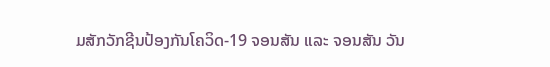ມສັກວັກຊີນປ້ອງກັນໂຄວິດ-19 ຈອນສັນ ແລະ ຈອນສັນ ວັນ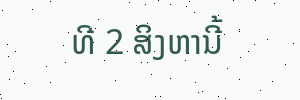ທີ 2 ສິງຫານີ້